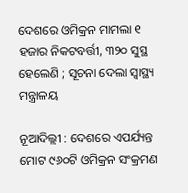ଦେଶରେ ଓମିକ୍ରନ ମାମଲା ୧ ହଜାର ନିକଟବର୍ତ୍ତୀ, ୩୨୦ ସୁସ୍ଥ ହେଲେଣି ; ସୂଚନା ଦେଲା ସ୍ବାସ୍ଥ୍ୟ ମନ୍ତ୍ରାଳୟ

ନୂଆଦିଲ୍ଲୀ : ଦେଶରେ ଏପର୍ଯ୍ୟନ୍ତ ମୋଟ ୯୬୦ଟି ଓମିକ୍ରନ ସଂକ୍ରମଣ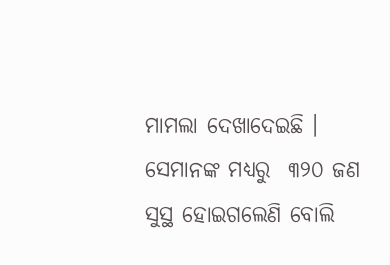ମାମଲା ଦେଖାଦେଇଛି । ସେମାନଙ୍କ ମଧ୍ୟରୁ  ୩୨୦ ଜଣ ସୁସ୍ଥ ହୋଇଗଲେଣି ବୋଲି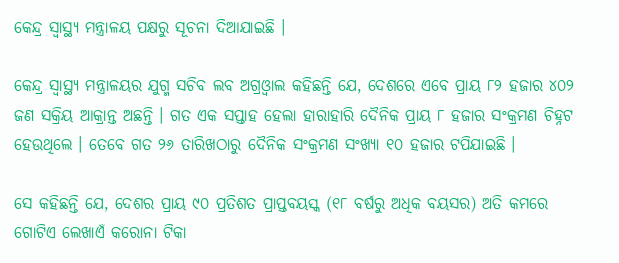କେନ୍ଦ୍ର ସ୍ବାସ୍ଥ୍ୟ ମନ୍ତ୍ରାଳୟ ପକ୍ଷରୁ ସୂଚନା ଦିଆଯାଇଛି ।

କେନ୍ଦ୍ର ସ୍ବାସ୍ଥ୍ୟ ମନ୍ତ୍ରାଳୟର ଯୁଗ୍ମ ସଚିବ ଲବ ଅଗ୍ରଓ୍ବାଲ କହିଛନ୍ତି ଯେ, ଦେଶରେ ଏବେ ପ୍ରାୟ ୮୨ ହଜାର ୪୦୨ ଜଣ ସକ୍ରିୟ ଆକ୍ରାନ୍ତ ଅଛନ୍ତି । ଗତ ଏକ ସପ୍ତାହ ହେଲା ହାରାହାରି ଦୈନିକ ପ୍ରାୟ ୮ ହଜାର ସଂକ୍ରମଣ ଚିହ୍ନଟ ହେଉଥିଲେ । ତେବେ ଗତ ୨୬ ତାରିଖଠାରୁ ଦୈନିକ ସଂକ୍ରମଣ ସଂଖ୍ୟା ୧୦ ହଜାର ଟପିଯାଇଛି ।

ସେ କହିଛନ୍ତି ଯେ, ଦେଶର ପ୍ରାୟ ୯୦ ପ୍ରତିଶତ ପ୍ରାପ୍ତବୟସ୍କ (୧୮ ବର୍ଷରୁ ଅଧିକ ବୟସର) ଅତି କମରେ ଗୋଟିଏ ଲେଖାଏଁ କରୋନା ଟିକା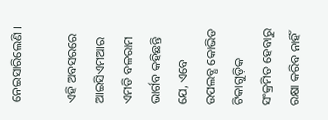ନେଇସାରିଲେଣି ।

ଏହି ଅବସରରେ ଆଇସିଏମଆର ଏମଡି ବଳରାମ ଭାର୍ଗବ କହିଛନ୍ତି ଯେ, ଏବେ ଉପଲବ୍ଧ କୋଭିଡ ଟିକାଗୁଡ଼ିକ ସଂକ୍ରମିତ ହେବାରୁ ରକ୍ଷା କରିବ ନାହିଁ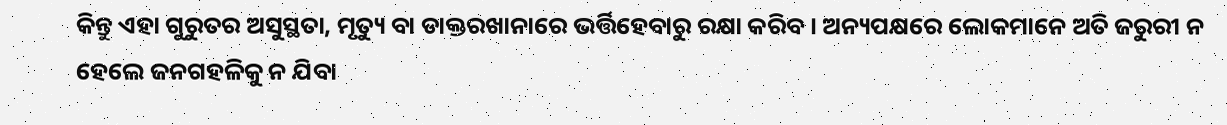କିନ୍ତୁ ଏହା ଗୁରୁତର ଅସୁସ୍ଥତା, ମୃତ୍ୟୁ ବା ଡାକ୍ତରଖାନାରେ ଭର୍ତ୍ତିହେବାରୁ ରକ୍ଷା କରିବ । ଅନ୍ୟପକ୍ଷରେ ଲୋକମାନେ ଅତି ଜରୁରୀ ନ ହେଲେ ଜନଗହଳିକୁ ନ ଯିବା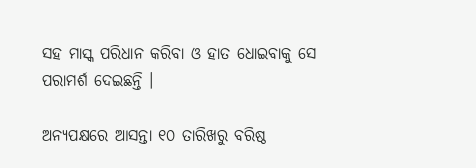ସହ ମାସ୍କ ପରିଧାନ କରିବା ଓ ହାତ ଧୋଇବାକୁ ସେ ପରାମର୍ଶ ଦେଇଛନ୍ତି ।

ଅନ୍ୟପକ୍ଷରେ ଆସନ୍ତା ୧୦ ତାରିଖରୁ ବରିଷ୍ଠ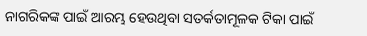ନାଗରିକଙ୍କ ପାଇଁ ଆରମ୍ଭ ହେଉଥିବା ସତର୍କତାମୂଳକ ଟିକା ପାଇଁ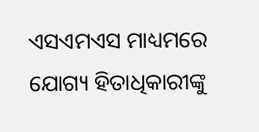ଏସଏମଏସ ମାଧ୍ୟମରେ ଯୋଗ୍ୟ ହିତାଧିକାରୀଙ୍କୁ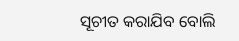ସୂଚୀତ କରାଯିବ ବୋଲି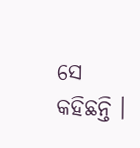ସେ କହିଛନ୍ତି ।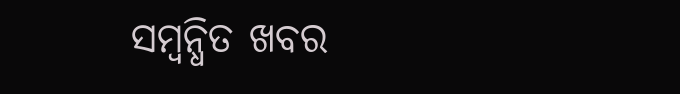ସମ୍ବନ୍ଧିତ ଖବର